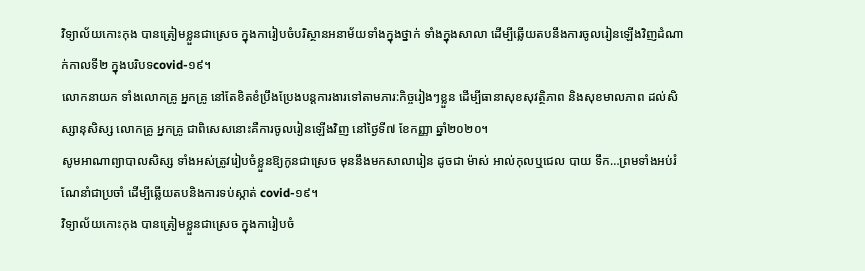វិទ្យាល័យកោះកុង បានត្រៀមខ្លួនជាស្រេច ក្នុងការៀបចំបរិស្ថានអនាម័យទាំងក្នុងថ្នាក់ ទាំងក្នុងសាលា ដើម្បីឆ្លើយតបនឹងការចូលរៀនឡើងវិញដំណាក់កាលទី២ ក្នុងបរិបទcovid-១៩។
លោកនាយក ទាំងលោកគ្រូ អ្នកគ្រូ នៅតែខិតខំប្រឹងប្រែងបន្តការងារទៅតាមភារ:កិច្ចរៀងៗខ្លួន ដើម្បីធានាសុខសុវត្ថិភាព និងសុខមាលភាព ដល់សិស្សានុសិស្ស លោកគ្រូ អ្នកគ្រូ ជាពិសេសនោះគឺការចូលរៀនឡើងវិញ នៅថ្ងៃទី៧ ខែកញ្ញា ឆ្នាំ២០២០។
សូមអាណាព្យាបាលសិស្ស ទាំងអស់ត្រូវរៀបចំខ្លួនឱ្យកូនជាស្រេច មុននឹងមកសាលារៀន ដូចជា ម៉ាស់ អាល់កុលឬជេល បាយ ទឹក…ព្រមទាំងអប់រំណែនាំជាប្រចាំ ដើម្បីឆ្លើយតបនិងការទប់ស្កាត់ covid-១៩។
វិទ្យាល័យកោះកុង បានត្រៀមខ្លួនជាស្រេច ក្នុងការៀបចំ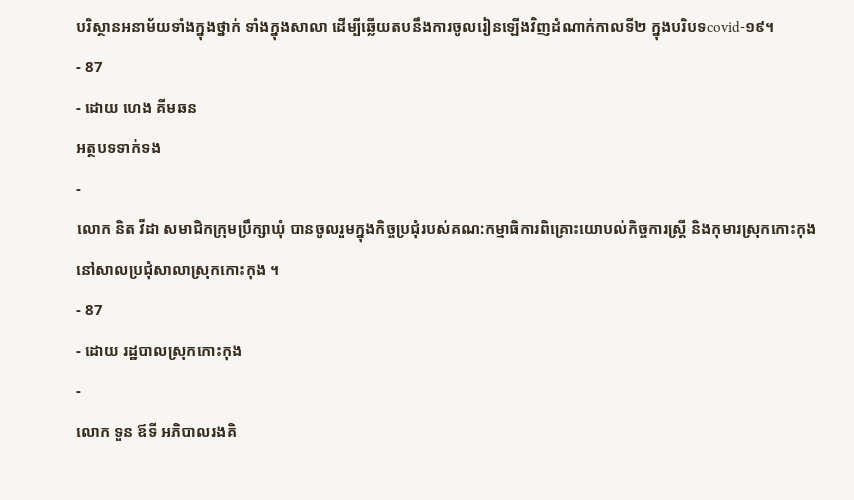បរិស្ថានអនាម័យទាំងក្នុងថ្នាក់ ទាំងក្នុងសាលា ដើម្បីឆ្លើយតបនឹងការចូលរៀនឡើងវិញដំណាក់កាលទី២ ក្នុងបរិបទcovid-១៩។
- 87
- ដោយ ហេង គីមឆន
អត្ថបទទាក់ទង
-
លោក និត វីដា សមាជិកក្រុមប្រឹក្សាឃុំ បានចូលរួមក្នុងកិច្ចប្រជុំរបស់គណ:កម្មាធិការពិគ្រោះយោបល់កិច្ចការស្រ្តី និងកុមារស្រុកកោះកុង នៅសាលប្រជុំសាលាស្រុកកោះកុង ។
- 87
- ដោយ រដ្ឋបាលស្រុកកោះកុង
-
លោក ទួន ឪទី អភិបាលរងគិ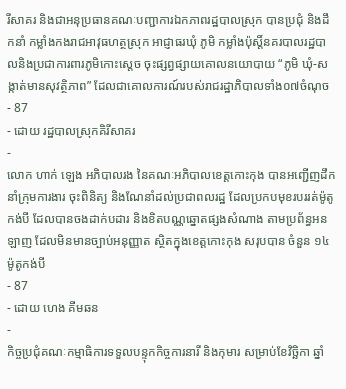រីសាគរ និងជាអនុប្រធានគណៈបញ្ជាការឯកភាពរដ្ឋបាលស្រុក បានប្រជុំ និងដឹកនាំ កម្លាំងកងរាជអាវុធហត្ថស្រុក អាជ្ញាធរឃុំ ភូមិ កម្លាំងប៉ុស្តិ៍នគរបាលរដ្ឋបាលនិងប្រជាការពារភូមិកោះស្ដេច ចុះផ្សព្វផ្សាយគោលនយោបាយ “ភូមិ ឃុំ-សង្កាត់មានសុវត្ថិភាព” ដែលជាគោលការណ៍របស់រាជរដ្ឋាភិបាលទាំង០៧ចំណុច
- 87
- ដោយ រដ្ឋបាលស្រុកគិរីសាគរ
-
លោក ហាក់ ឡេង អភិបាលរង នៃគណៈអភិបាលខេត្តកោះកុង បានអញ្ជើញដឹកនាំក្រុមការងារ ចុះពិនិត្យ និងណែនាំដល់ប្រជាពលរដ្ឋ ដែលប្រកបមុខរបររត់ម៉ូតូកង់បី ដែលបានចងដាក់បដារ និងខិតបណ្ណឆ្នោតផ្សងសំណាង តាមប្រព័ន្ធអនឡាញ ដែលមិនមានច្បាប់អនុញ្ញាត ស្ថិតក្នុងខេត្តកោះកុង សរុបបាន ចំនួន ១៤ម៉ូតូកង់បី
- 87
- ដោយ ហេង គីមឆន
-
កិច្ចប្រជុំគណៈកម្មាធិការទទួលបន្ទុកកិច្ចការនារី និងកុមារ សម្រាប់ខែវិច្ឆិកា ឆ្នាំ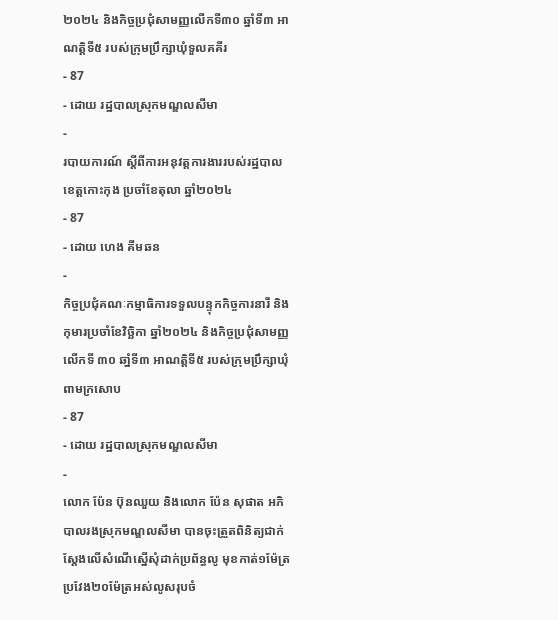២០២៤ និងកិច្ចប្រជុំសាមញ្ញលើកទី៣០ ឆ្នាំទី៣ អាណត្តិទី៥ របស់ក្រុមប្រឹក្សាឃុំទួលគគីរ
- 87
- ដោយ រដ្ឋបាលស្រុកមណ្ឌលសីមា
-
របាយការណ៍ ស្តីពីការអនុវត្តការងាររបស់រដ្ឋបាលខេត្តកោះកុង ប្រចាំខែតុលា ឆ្នាំ២០២៤
- 87
- ដោយ ហេង គីមឆន
-
កិច្ចប្រជុំគណៈកម្មាធិការទទួលបន្ទុកកិច្ចការនារី និងកុមារប្រចាំខែវិច្ឆិកា ឆ្នាំ២០២៤ និងកិច្ចប្រជុំសាមញ្ញលើកទី ៣០ ឆាំ្នទី៣ អាណត្តិទី៥ របស់ក្រុមប្រឹក្សាឃុំពាមក្រសោប
- 87
- ដោយ រដ្ឋបាលស្រុកមណ្ឌលសីមា
-
លោក ប៉ែន ប៊ុនឈួយ និងលោក ប៉ែន សុផាត អភិបាលរងស្រុកមណ្ឌលសីមា បានចុះត្រួតពិនិត្យជាក់ស្តែងលើសំណើស្នើសុំដាក់ប្រព័ន្ធលូ មុខកាត់១ម៉ែត្រ ប្រវែង២០ម៉ែត្រអស់លូសរុបចំ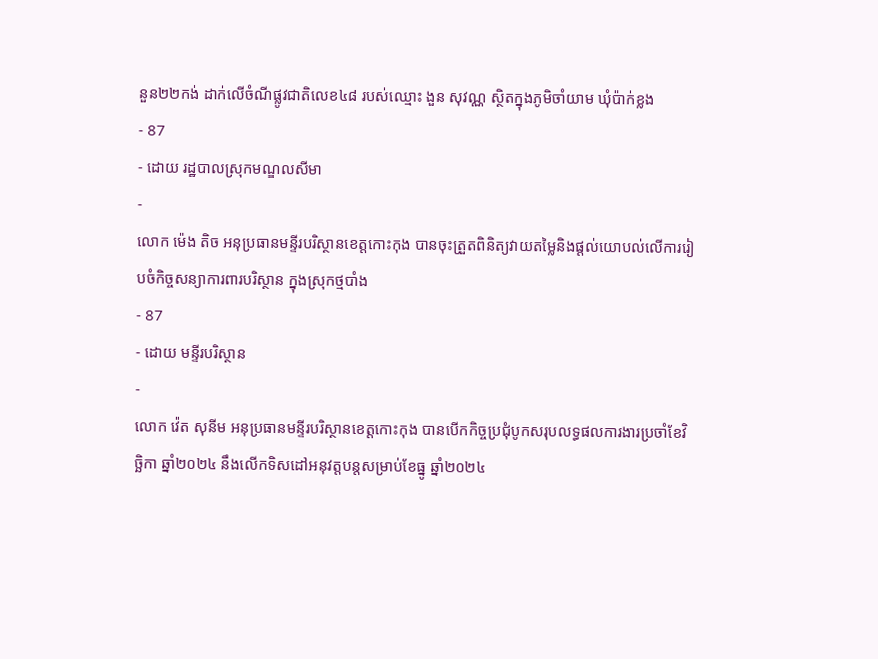នួន២២កង់ ដាក់លើចំណីផ្លូវជាតិលេខ៤៨ របស់ឈ្មោះ ងួន សុវណ្ណ ស្ថិតក្នុងភូមិចាំយាម ឃុំប៉ាក់ខ្លង
- 87
- ដោយ រដ្ឋបាលស្រុកមណ្ឌលសីមា
-
លោក ម៉េង តិច អនុប្រធានមន្ទីរបរិស្ថានខេត្តកោះកុង បានចុះត្រួតពិនិត្យវាយតម្លៃនិងផ្ដល់យោបល់លើការរៀបចំកិច្ចសន្យាការពារបរិស្ថាន ក្នុងស្រុកថ្មបាំង
- 87
- ដោយ មន្ទីរបរិស្ថាន
-
លោក វ៉េត សុនីម អនុប្រធានមន្ទីរបរិស្ថានខេត្តកោះកុង បានបើកកិច្ចប្រជុំបូកសរុបលទ្ធផលការងារប្រចាំខែវិច្ឆិកា ឆ្នាំ២០២៤ នឹងលើកទិសដៅអនុវត្តបន្តសម្រាប់ខែធ្នូ ឆ្នាំ២០២៤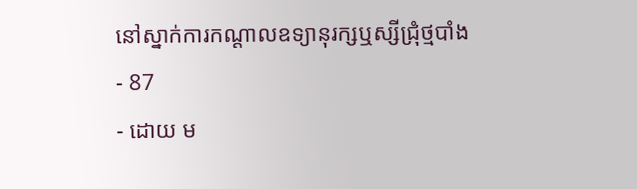នៅស្នាក់ការកណ្ដាលឧទ្យានុរក្សឬស្សីជ្រុំថ្មបាំង
- 87
- ដោយ ម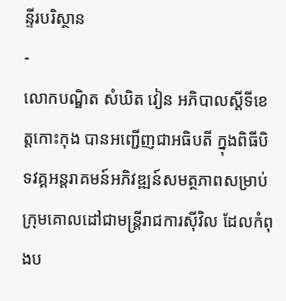ន្ទីរបរិស្ថាន
-
លោកបណ្ឌិត សំឃិត វៀន អភិបាលស្តីទីខេត្តកោះកុង បានអញ្ជើញជាអធិបតី ក្នុងពិធីបិទវគ្គអន្តរាគមន៍អភិវឌ្ឍន៍សមត្ថភាពសម្រាប់ក្រុមគោលដៅជាមន្ត្រីរាជការស៊ីវិល ដែលកំពុងប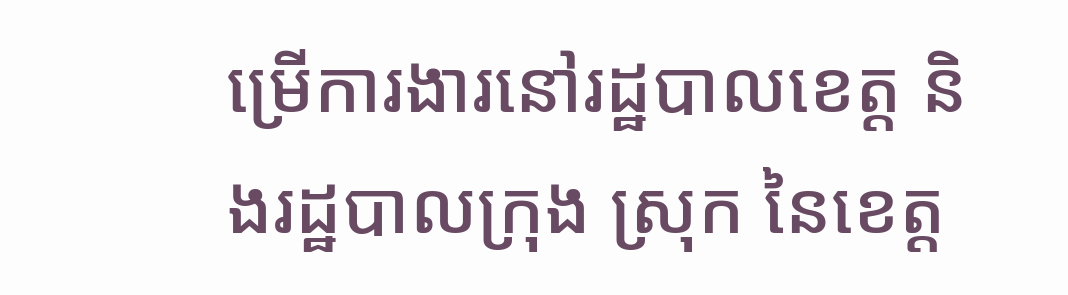ម្រេីការងារនៅរដ្ឋបាលខេត្ត និងរដ្ឋបាលក្រុង ស្រុក នៃខេត្ត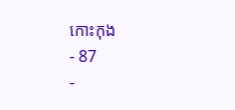កោះកុង
- 87
-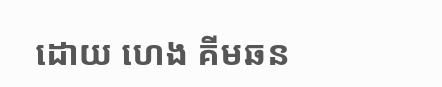ដោយ ហេង គីមឆន